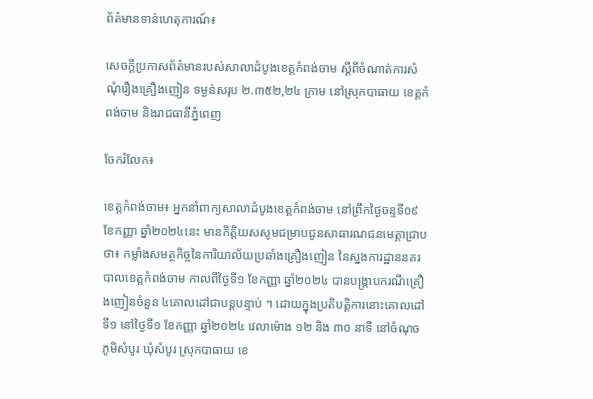ព័ត៌មានទាន់ហេតុការណ៍៖

សេចក្តីប្រកាសព័ត៌មានរបស់សាលាដំបូងខេត្តកំពង់ចាម ស្តីពីចំណាត់ការសំណុំរឿងគ្រឿងញៀន ទម្ងន់សរុប ២.៣៥២,២៤ ក្រាម នៅស្រុកបាធាយ ខេត្តកំពង់ចាម និងរាជធានីភ្នំពេញ

ចែករំលែក៖

ខេត្តកំពង់ចាម៖ អ្នកនាំពាក្យសាលាដំបូងខេត្តកំពង់ចាម នៅព្រឹកថ្ងៃចន្ទទី០៩ ខែកញ្ញា ឆ្នាំ២០២៤នេះ មានកិត្តិយសសូមជម្រាបជូនសាធារណជនមេត្តាជ្រាបថា៖ កម្លាំងសមត្ថកិច្ចនៃការិយាល័យប្រឆាំងគ្រឿងញៀន នៃស្នងការដ្ឋាននគរបាលខេត្តកំពង់ចាម កាលពីថ្ងៃទី១ ខែកញ្ញា ឆ្នាំ២០២៤ បានបង្ក្រាបករណីគ្រឿងញៀនចំនួន ៤គោលដៅជាបន្តបន្ទាប់ ។ ដោយក្នុងប្រតិបត្តិការនោះគោលដៅទី១ នៅថ្ងៃទី១ ខែកញ្ញា ឆ្នាំ២០២៤ វេលាម៉ោង ១២ និង ៣០ នាទី នៅចំណុចភូមិសំបូរ ឃុំសំបូរ ស្រុកបាធាយ ខេ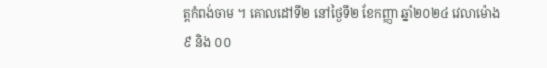ត្តកំពង់ចាម ។ គោលដៅទី២ នៅថ្ងៃទី២ ខែកញ្ញា ឆ្នាំ២០២៤ វេលាម៉ោង ៩ និង ០០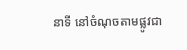នាទី នៅចំណុចតាមផ្លូវជា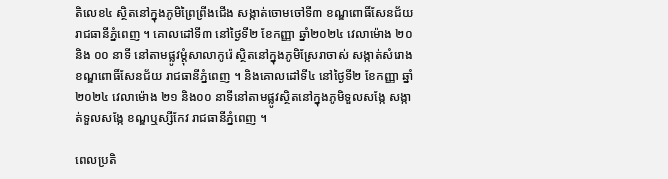តិលេខ៤ ស្ថិតនៅក្នុងភូមិព្រៃព្រីងជើង សង្កាត់ចោមចៅទី៣ ខណ្ឌពោធិ៍សែនជ័យ រាជធានីភ្នំពេញ ។ គោលដៅទី៣ នៅថ្ងៃទី២ ខែកញ្ញា ឆ្នាំ២០២៤ វេលាម៉ោង ២០ និង ០០ នាទី នៅតាមផ្លូវម្តុំសាលាកូរ៉េ ស្ថិតនៅក្នុងភូមិស្រែរាចាស់ សង្កាត់សំរោង ខណ្ឌពោធិ៍សែនជ័យ រាជធានីភ្នំពេញ ។ និងគោលដៅទី៤ នៅថ្ងៃទី២ ខែកញ្ញា ឆ្នាំ២០២៤ វេលាម៉ោង ២១ និង០០ នាទីនៅតាមផ្លូវស្ថិតនៅក្នុងភូមិទួលសង្កែ សង្កាត់ទួលសង្កែ ខណ្ឌឬស្សីកែវ រាជធានីភ្នំពេញ ។

ពេលប្រតិ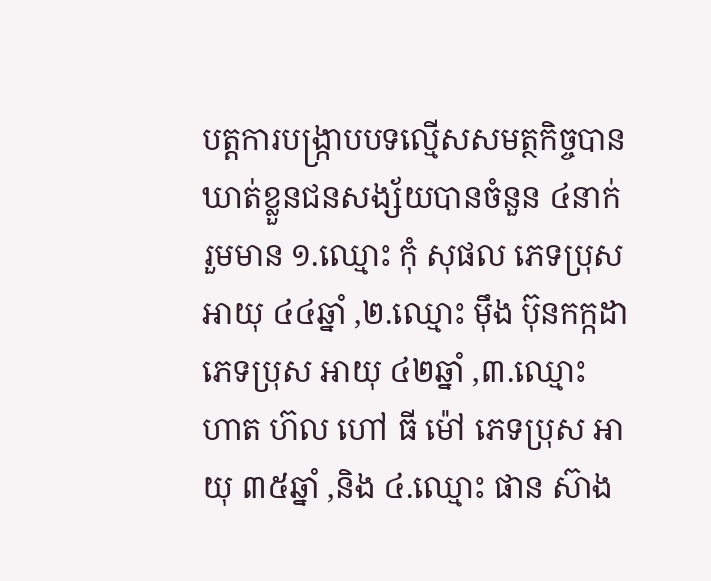បត្តការបង្ក្រាបបទល្មើសសមត្ថកិច្ចបានឃាត់ខ្លួនជនសង្ស័យបានចំនួន ៤នាក់ រួមមាន ១.ឈ្មោះ កុំ សុផល ភេទប្រុស អាយុ ៤៤ឆ្នាំ ,២.ឈ្មោះ ម៉ឹង ប៊ុនកក្កដា ភេទប្រុស អាយុ ៤២ឆ្នាំ ,៣.ឈ្មោះ ហាត ហ៊ល ហៅ ធី ម៉ៅ ភេទប្រុស អាយុ ៣៥ឆ្នាំ ,និង ៤.ឈ្មោះ ផាន ស៊ាង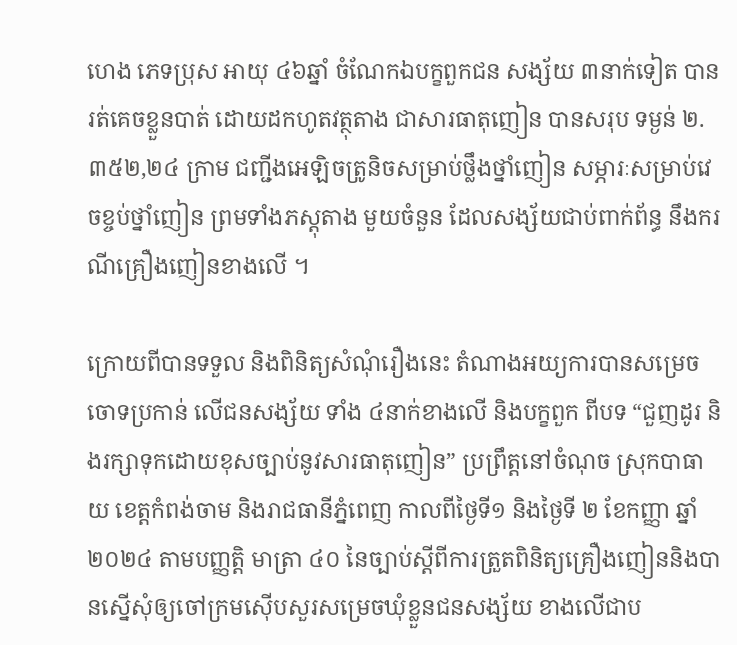ហេង ភេទប្រុស អាយុ ៤៦ឆ្នាំ ចំណែកឯបក្ខពួកជន សង្ស័យ ៣នាក់ទៀត បានរត់គេចខ្លួនបាត់ ដោយដកហូតវត្ថុតាង ជាសារធាតុញៀន បានសរុប ទម្ងន់ ២.៣៥២,២៤ ក្រាម ជញ្ជីងអេឡិចត្រូនិចសម្រាប់ថ្លឹងថ្នាំញៀន សម្ភារៈសម្រាប់វេចខ្ចប់ថ្នាំញៀន ព្រមទាំងភស្តុតាង មួយចំនួន ដែលសង្ស័យជាប់ពាក់ព័ន្ធ នឹងករណីគ្រឿងញៀនខាងលើ ។

ក្រោយពីបានទទួល និងពិនិត្យសំណុំរឿងនេះ តំណាងអយ្យការបានសម្រេច ចោទប្រកាន់ លើជនសង្ស័យ ទាំង ៤នាក់ខាងលើ និងបក្ខពួក ពីបទ “ជួញដូរ និងរក្សាទុកដោយខុសច្បាប់នូវសារធាតុញៀន” ប្រព្រឹត្តនៅចំណុច ស្រុកបាធាយ ខេត្តកំពង់ចាម និងរាជធានីភ្នំពេញ កាលពីថ្ងៃទី១ និងថ្ងៃទី ២ ខែកញ្ញា ឆ្នាំ២០២៤ តាមបញ្ញត្តិ មាត្រា ៤០ នៃច្បាប់ស្តីពីការត្រួតពិនិត្យគ្រឿងញៀននិងបានស្នើសុំឲ្យចៅក្រមស៊ើបសួរសម្រេចឃុំខ្លួនជនសង្ស័យ ខាងលើជាប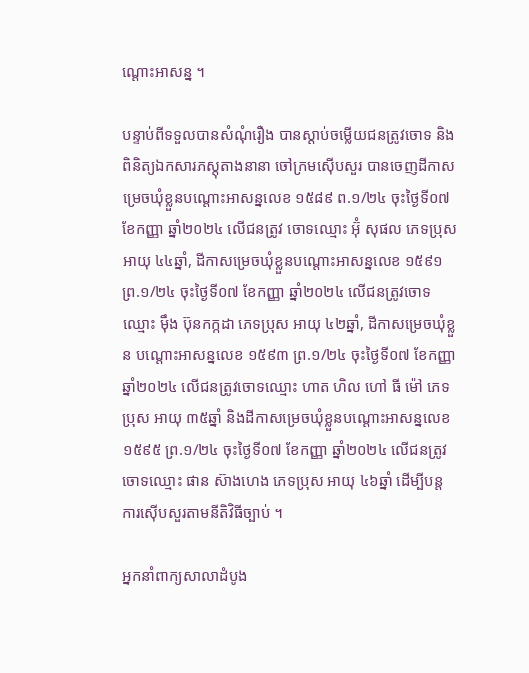ណ្តោះអាសន្ន ។

បន្ទាប់ពីទទួលបានសំណុំរឿង បានស្តាប់ចម្លើយជនត្រូវចោទ និងពិនិត្យឯកសារភស្តុតាងនានា ចៅក្រមស៊ើបសួរ បានចេញដីកាសម្រេចឃុំខ្លួនបណ្តោះអាសន្នលេខ ១៥៨៩ ព.១/២៤ ចុះថ្ងៃទី០៧ ខែកញ្ញា ឆ្នាំ២០២៤ លើជនត្រូវ ចោទឈ្មោះ អ៊ុំ សុផល ភេទប្រុស អាយុ ៤៤ឆ្នាំ, ដីកាសម្រេចឃុំខ្លួនបណ្តោះអាសន្នលេខ ១៥៩១ព្រ.១/២៤ ចុះថ្ងៃទី០៧ ខែកញ្ញា ឆ្នាំ២០២៤ លើជនត្រូវចោទឈ្មោះ ម៉ឹង ប៊ុនកក្កដា ភេទប្រុស អាយុ ៤២ឆ្នាំ, ដីកាសម្រេចឃុំខ្លួន បណ្តោះអាសន្នលេខ ១៥៩៣ ព្រ.១/២៤ ចុះថ្ងៃទី០៧ ខែកញ្ញា ឆ្នាំ២០២៤ លើជនត្រូវចោទឈ្មោះ ហាត ហិល ហៅ ធី ម៉ៅ ភេទប្រុស អាយុ ៣៥ឆ្នាំ និងដីកាសម្រេចឃុំខ្លួនបណ្តោះអាសន្នលេខ ១៥៩៥ ព្រ.១/២៤ ចុះថ្ងៃទី០៧ ខែកញ្ញា ឆ្នាំ២០២៤ លើជនត្រូវចោទឈ្មោះ ផាន ស៊ាងហេង ភេទប្រុស អាយុ ៤៦ឆ្នាំ ដើម្បីបន្តការស៊ើបសួរតាមនីតិវិធីច្បាប់ ។

អ្នកនាំពាក្យសាលាដំបូង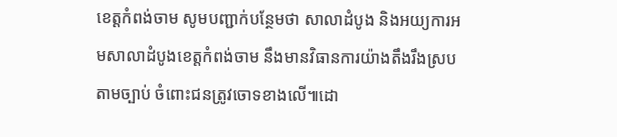ខេត្តកំពង់ចាម សូមបញ្ជាក់បន្ថែមថា សាលាដំបូង និងអយ្យការអមសាលាដំបូងខេត្តកំពង់ចាម នឹងមានវិធានការយ៉ាងតឹងរឹងស្របតាមច្បាប់ ចំពោះជនត្រូវចោទខាងលើ៕ដោ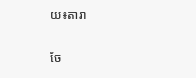យ៖តារា


ចែ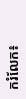ករំលែក៖